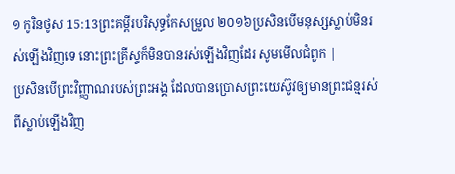១ កូរិនថូស 15:13ព្រះគម្ពីរបរិសុទ្ធកែសម្រួល ២០១៦ប្រសិនបើមនុស្សស្លាប់មិនរស់ឡើងវិញទេ នោះព្រះគ្រីស្ទក៏មិនបានរស់ឡើងវិញដែរ សូមមើលជំពូក |
ប្រសិនបើព្រះវិញ្ញាណរបស់ព្រះអង្គ ដែលបានប្រោសព្រះយេស៊ូវឲ្យមានព្រះជន្មរស់ពីស្លាប់ឡើងវិញ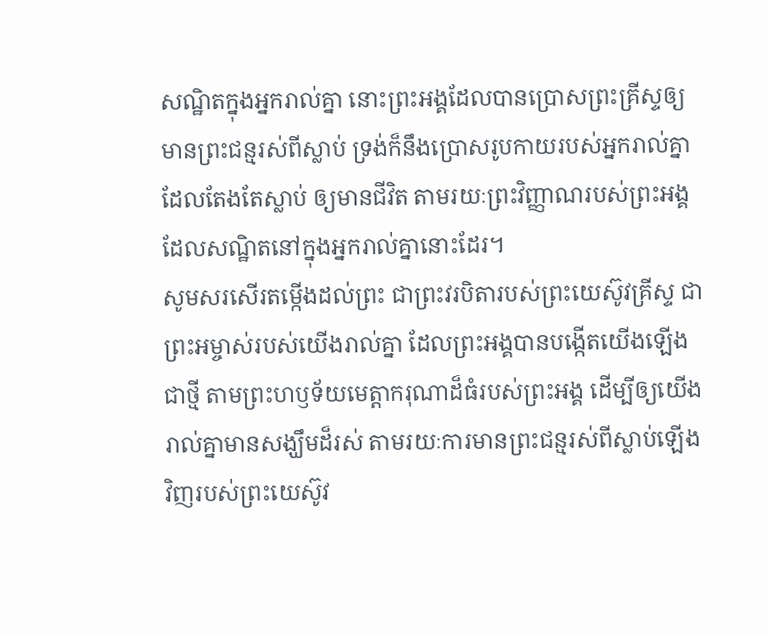សណ្ឋិតក្នុងអ្នករាល់គ្នា នោះព្រះអង្គដែលបានប្រោសព្រះគ្រីស្ទឲ្យមានព្រះជន្មរស់ពីស្លាប់ ទ្រង់ក៏នឹងប្រោសរូបកាយរបស់អ្នករាល់គ្នាដែលតែងតែស្លាប់ ឲ្យមានជីវិត តាមរយៈព្រះវិញ្ញាណរបស់ព្រះអង្គ ដែលសណ្ឋិតនៅក្នុងអ្នករាល់គ្នានោះដែរ។
សូមសរសើរតម្កើងដល់ព្រះ ជាព្រះវរបិតារបស់ព្រះយេស៊ូវគ្រីស្ទ ជាព្រះអម្ចាស់របស់យើងរាល់គ្នា ដែលព្រះអង្គបានបង្កើតយើងឡើងជាថ្មី តាមព្រះហឫទ័យមេត្តាករុណាដ៏ធំរបស់ព្រះអង្គ ដើម្បីឲ្យយើងរាល់គ្នាមានសង្ឃឹមដ៏រស់ តាមរយៈការមានព្រះជន្មរស់ពីស្លាប់ឡើងវិញរបស់ព្រះយេស៊ូវ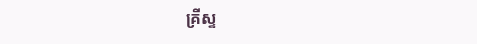គ្រីស្ទ